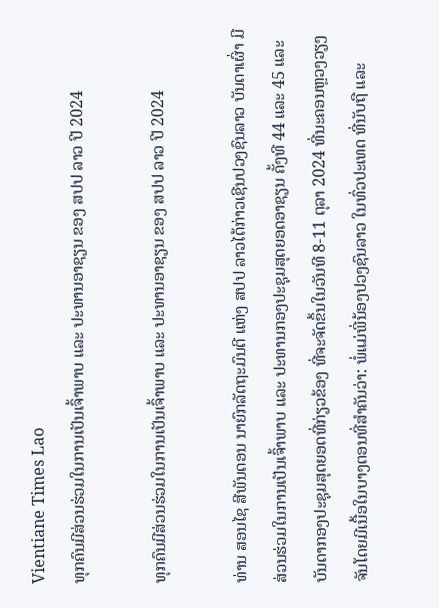Vientiane Times Lao
ທຸກຄົນມີສ່ວນຮ່ວມໃນການເປັນເຈົ້າພາບ ແລະ ປະທານອາຊຽນ ຂອງ ສປປ ລາວ ປີ 2024

ທຸກຄົນມີສ່ວນຮ່ວມໃນການເປັນເຈົ້າພາບ ແລະ ປະທານອາຊຽນ ຂອງ ສປປ ລາວ ປີ 2024

ທ່ານ ສອນໄຊ ສີພັນດອນ ນາຍົກລັດຖະມົນຕີ ແຫ່ງ ສປປ ລາວໄດ້ກ່າວເຊີນປວງຊົນລາວ ບັນດາເຜົ່າ ມີສ່ວນຮ່ວມໃນການເປັນເຈົ້າພາບ ແລະ ປະທານກອງປະຊຸມສຸດຍອດອາຊຽນ ຄັ້ງທີ 44 ແລະ 45 ແລະ ບັນດາກອງປະຊຸມສຸດຍອດທີ່ກ່ຽວຂ້ອງ ທີ່ຈະຈັດຂຶ້ນໃນວັນທີ 8-11 ຕຸລາ 2024 ທີ່ນະຄອນຫຼວງວຽງຈັນໂດຍມີເນື້ອໃນບາງຕອນທີ່ສໍາຄັນວ່າ: ພໍ່ແມ່ພີ່ນ້ອງປວງຊົນລາວ ໃນທົ່ວປະເທດ ທີ່ນັບຖື ແລະ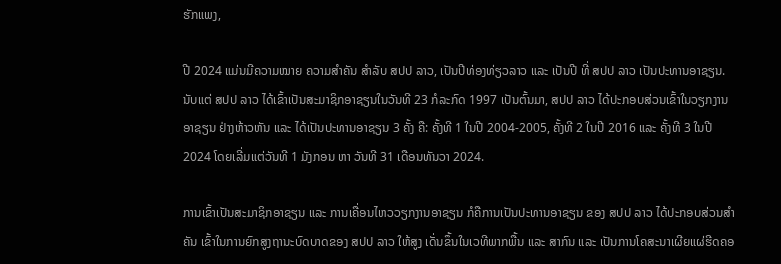ຮັກແພງ,

ປີ 2024 ແມ່ນມີຄວາມໝາຍ ຄວາມສຳຄັນ ສຳລັບ ສປປ ລາວ, ເປັນປີທ່ອງທ່ຽວລາວ ແລະ ເປັນປີ ທີ່ ສປປ ລາວ ເປັນປະທານອາຊຽນ. ນັບແຕ່ ສປປ ລາວ ໄດ້ເຂົ້າເປັນສະມາຊິກອາຊຽນໃນວັນທີ 23 ກໍລະກົດ 1997 ເປັນຕົ້ນມາ, ສປປ ລາວ ໄດ້ປະກອບສ່ວນເຂົ້າໃນວຽກງານອາຊຽນ ຢ່າງຫ້າວຫັນ ແລະ ໄດ້ເປັນປະທານອາຊຽນ 3 ຄັ້ງ ຄື: ຄັ້ງທີ 1 ໃນປີ 2004-2005, ຄັ້ງທີ 2 ໃນປີ 2016 ແລະ ຄັ້ງທີ 3 ໃນປີ 2024 ໂດຍເລີ່ມແຕ່ວັນທີ 1 ມັງກອນ ຫາ ວັນທີ 31 ເດືອນທັນວາ 2024.

ການເຂົ້າເປັນສະມາຊິກອາຊຽນ ແລະ ການເຄື່ອນໄຫວວຽກງານອາຊຽນ ກໍຄືການເປັນປະທານອາຊຽນ ຂອງ ສປປ ລາວ ໄດ້ປະກອບສ່ວນສຳຄັນ ເຂົ້າໃນການຍົກສູງຖານະບົດບາດຂອງ ສປປ ລາວ ໃຫ້ສູງ ເດັ່ນຂຶ້ນໃນເວທີພາກພື້ນ ແລະ ສາກົນ ແລະ ເປັນການໂຄສະນາເຜີຍແຜ່ຮີດຄອ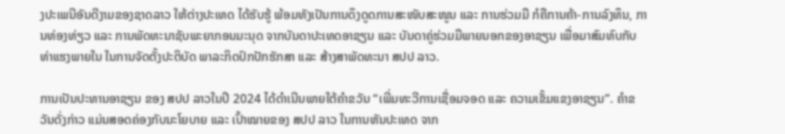ງປະເພນີອັນດີງາມຂອງຊາດລາວ ໃຫ້ຕ່າງປະເທດ ໄດ້ຮັບຮູ້ ພ້ອມທັງເປັນການດຶງດູດການສະໜັບສະໜູນ ແລະ ການຮ່ວມມື ກໍຄືການຄ້າ-ການລົງທຶນ, ການທ່ອງທ່ຽວ ແລະ ການພັດທະນາຊັບພະຍາກອນມະນຸດ ຈາກບັນດາປະເທດອາຊຽນ ແລະ ບັນດາຄູ່ຮ່ວມມືພາຍນອກຂອງອາຊຽນ ເພື່ອມາສົມທົບກັບທ່າແຮງພາຍໃນ ໃນການຈັດຕັ້ງປະຕິບັດ ພາລະກິດປົກປັກຮັກສາ ແລະ ສ້າງສາພັດທະນາ ສປປ ລາວ.

ການເປັນປະທານອາຊຽນ ຂອງ ສປປ ລາວໃນປີ 2024 ໄດ້ດຳເນີນພາຍໃຕ້ຄຳຂວັນ “ເພີ່ມທະວີການເຊື່ອມຈອດ ແລະ ຄວາມເຂັ້ມແຂງອາຊຽນ”. ຄໍາຂວັນດັ່ງກ່າວ ແມ່ນສອດຄ່ອງກັບນະໂຍບາຍ ແລະ ເປົ້າໝາຍຂອງ ສປປ ລາວ ໃນການຫັນປະເທດ ຈາກ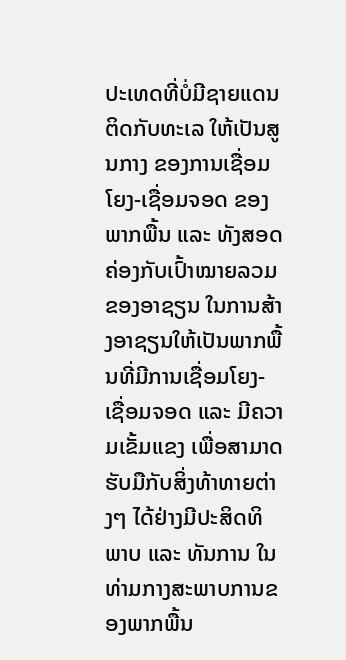ປະເທດທີ່ບໍ່ມີຊາຍແດນຕິດກັບທະເລ ໃຫ້ເປັນສູນກາງ ຂອງການເຊື່ອມໂຍງ-ເຊື່ອມຈອດ ຂອງພາກພື້ນ ແລະ ທັງສອດຄ່ອງກັບເປົ້າໝາຍລວມຂອງອາຊຽນ ໃນການສ້າງອາຊຽນໃຫ້ເປັນພາກພື້ນທີ່ມີການເຊື່ອມໂຍງ-ເຊື່ອມຈອດ ແລະ ມີຄວາມເຂັ້ມແຂງ ເພື່ອສາມາດຮັບມືກັບສິ່ງທ້າທາຍຕ່າງໆ ໄດ້ຢ່າງມີປະສິດທິພາບ ແລະ ທັນການ ໃນທ່າມກາງສະພາບການຂອງພາກພື້ນ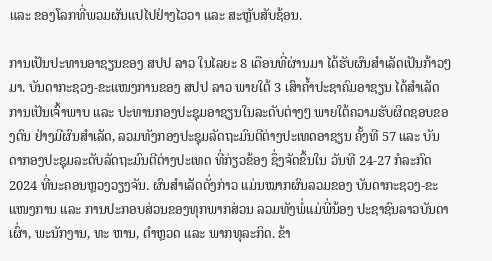ແລະ ຂອງໂລກທີ່ພວມຜັນແປໄປຢ່າງໄວວາ ແລະ ສະຫຼັບສັບຊ້ອນ.

ການເປັນປະທານອາຊຽນຂອງ ສປປ ລາວ ໃນໄລຍະ 8 ເດືອນທີ່ຜ່ານມາ ໄດ້ຮັບຜົນສໍາເລັດເປັນກ້າວໆມາ. ບັນດາກະຊວງ-ຂະແໜງການຂອງ ສປປ ລາວ ພາຍໃຕ້ 3 ເສົາຄໍ້າປະຊາຄົມອາຊຽນ ໄດ້ສຳເລັດການເປັນເຈົ້າພາບ ແລະ ປະທານກອງປະຊຸມອາຊຽນໃນລະດັບຕ່າງໆ ພາຍໃຕ້ຄວາມຮັບຜິດຊອບຂອງຕົນ ຢ່າງມີຜົນສໍາເລັດ, ລວມທັງກອງປະຊຸມລັດຖະມົນຕີຕ່າງປະເທດອາຊຽນ ຄັ້ງທີ 57 ແລະ ບັນດາກອງປະຊຸມລະດັບລັດຖະມົນຕີຕ່າງປະເທດ ທີ່ກ່ຽວຂ້ອງ ຊຶ່ງຈັດຂຶ້ນໃນ ວັນທີ 24-27 ກໍລະກົດ 2024 ທີ່ນະຄອນຫຼວງວຽງຈັນ. ຜົນສຳເລັດດັ່ງກ່າວ ແມ່ນໝາກຜົນລວມຂອງ ບັນດາກະຊວງ-ຂະແໜງການ ແລະ ການປະກອບສ່ວນຂອງທຸກພາກສ່ວນ ລວມທັງພໍ່ແມ່ພີ່ນ້ອງ ປະຊາຊົນລາວບັນດາເຜົ່າ, ພະນັກງານ, ທະ ຫານ, ຕຳຫຼວດ ແລະ ພາກທຸລະກິດ. ຂ້າ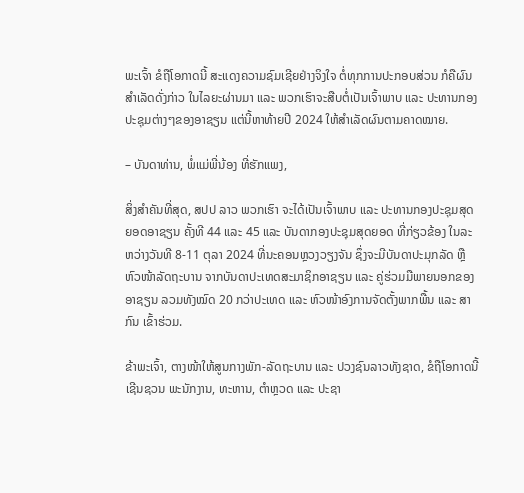ພະເຈົ້າ ຂໍຖືໂອກາດນີ້ ສະແດງຄວາມຊົມເຊີຍຢ່າງຈິງໃຈ ຕໍ່ທຸກການປະກອບສ່ວນ ກໍຄືຜົນສຳເລັດດັ່ງກ່າວ ໃນໄລຍະຜ່ານມາ ແລະ ພວກເຮົາຈະສືບຕໍ່ເປັນເຈົ້າພາບ ແລະ ປະທານກອງປະຊຸມຕ່າງໆຂອງອາຊຽນ ແຕ່ນີ້ຫາທ້າຍປີ 2024 ໃຫ້ສຳເລັດຜົນຕາມຄາດໝາຍ.

– ບັນດາທ່ານ, ພໍ່ແມ່ພີ່ນ້ອງ ທີ່ຮັກແພງ,

ສິ່ງສຳຄັນທີ່ສຸດ, ສປປ ລາວ ພວກເຮົາ ຈະໄດ້ເປັນເຈົ້າພາບ ແລະ ປະທານກອງປະຊຸມສຸດຍອດອາຊຽນ ຄັ້ງທີ 44 ແລະ 45 ແລະ ບັນດາກອງປະຊຸມສຸດຍອດ ທີ່ກ່ຽວຂ້ອງ ໃນລະຫວ່າງວັນທີ 8-11 ຕຸລາ 2024 ທີ່ນະຄອນຫຼວງວຽງຈັນ ຊຶ່ງຈະມີບັນດາປະມຸກລັດ ຫຼື ຫົວໜ້າລັດຖະບານ ຈາກບັນດາປະເທດສະມາຊິກອາຊຽນ ແລະ ຄູ່ຮ່ວມມືພາຍນອກຂອງອາຊຽນ ລວມທັງໝົດ 20 ກວ່າປະເທດ ແລະ ຫົວໜ້າອົງການຈັດຕັ້ງພາກພື້ນ ແລະ ສາກົນ ເຂົ້າຮ່ວມ.

ຂ້າພະເຈົ້າ, ຕາງໜ້າໃຫ້ສູນກາງພັກ-ລັດຖະບານ ແລະ ປວງຊົນລາວທັງຊາດ, ຂໍຖືໂອກາດນີ້ ເຊີນຊວນ ພະນັກງານ, ທະຫານ, ຕໍາຫຼວດ ແລະ ປະຊາ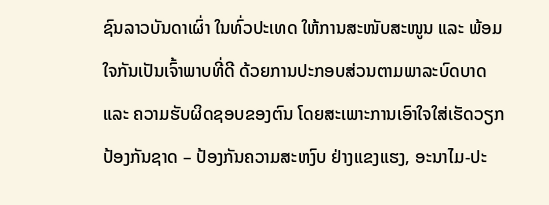ຊົນລາວບັນດາເຜົ່າ ໃນທົ່ວປະເທດ ໃຫ້ການສະໜັບສະໜູນ ແລະ ພ້ອມໃຈກັນເປັນເຈົ້າພາບທີ່ດີ ດ້ວຍການປະກອບສ່ວນຕາມພາລະບົດບາດ ແລະ ຄວາມຮັບຜິດຊອບຂອງຕົນ ໂດຍສະເພາະການເອົາໃຈໃສ່ເຮັດວຽກປ້ອງກັນຊາດ – ປ້ອງກັນຄວາມສະຫງົບ ຢ່າງແຂງແຮງ, ອະນາໄມ-ປະ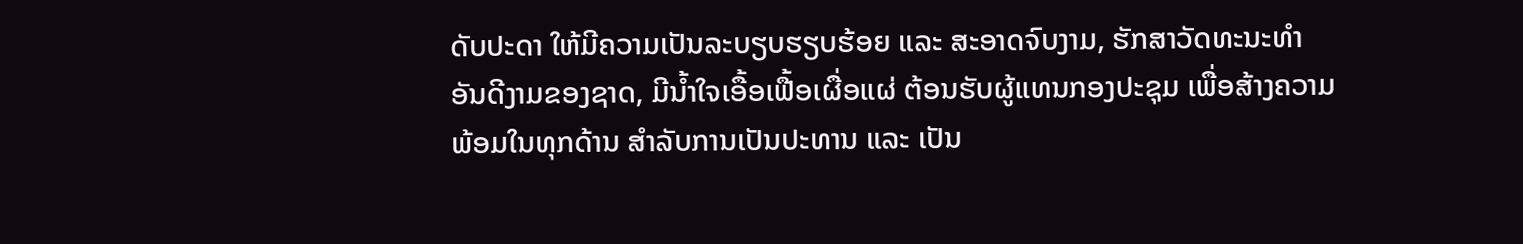ດັບປະດາ ໃຫ້ມີຄວາມເປັນລະບຽບຮຽບຮ້ອຍ ແລະ ສະອາດຈົບງາມ, ຮັກສາວັດທະນະທຳອັນດີງາມຂອງຊາດ, ມີນ້ຳໃຈເອື້ອເຟື້ອເຜື່ອແຜ່ ຕ້ອນຮັບຜູ້ແທນກອງປະຊຸມ ເພື່ອສ້າງຄວາມພ້ອມໃນທຸກດ້ານ ສຳລັບການເປັນປະທານ ແລະ ເປັນ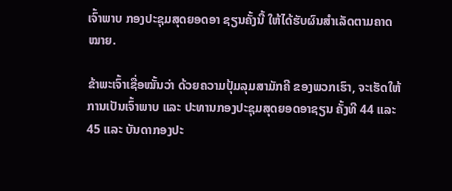ເຈົ້າພາບ ກອງປະຊຸມສຸດຍອດອາ ຊຽນຄັ້ງນີ້ ໃຫ້ໄດ້ຮັບຜົນສຳເລັດຕາມຄາດໝາຍ.

ຂ້າພະເຈົ້າເຊື່ອໝັ້ນວ່າ ດ້ວຍຄວາມປຸ້ມລຸມສາມັກຄີ ຂອງພວກເຮົາ, ຈະເຮັດໃຫ້ການເປັນເຈົ້າພາບ ແລະ ປະທານກອງປະຊຸມສຸດຍອດອາຊຽນ ຄັ້ງທີ 44 ແລະ 45 ແລະ ບັນດາກອງປະ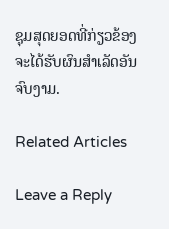ຊຸມສຸດຍອດທີ່ກ່ຽວຂ້ອງ ຈະໄດ້ຮັບຜົນສໍາເລັດອັນຈົບງາມ.

Related Articles

Leave a Reply